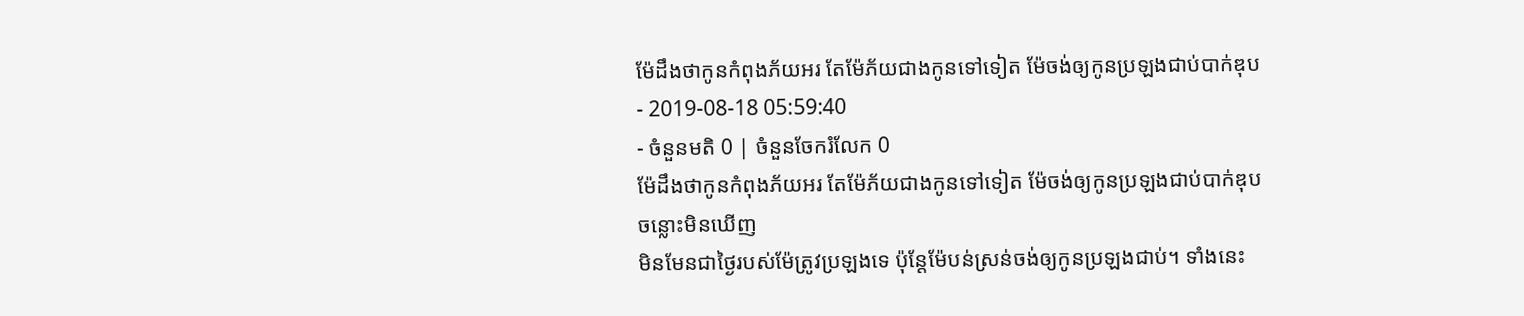ម៉ែដឹងថាកូនកំពុងភ័យអរ តែម៉ែភ័យជាងកូនទៅទៀត ម៉ែចង់ឲ្យកូនប្រឡងជាប់បាក់ឌុប
- 2019-08-18 05:59:40
- ចំនួនមតិ 0 | ចំនួនចែករំលែក 0
ម៉ែដឹងថាកូនកំពុងភ័យអរ តែម៉ែភ័យជាងកូនទៅទៀត ម៉ែចង់ឲ្យកូនប្រឡងជាប់បាក់ឌុប
ចន្លោះមិនឃើញ
មិនមែនជាថ្ងៃរបស់ម៉ែត្រូវប្រឡងទេ ប៉ុន្ដែម៉ែបន់ស្រន់ចង់ឲ្យកូនប្រឡងជាប់។ ទាំងនេះ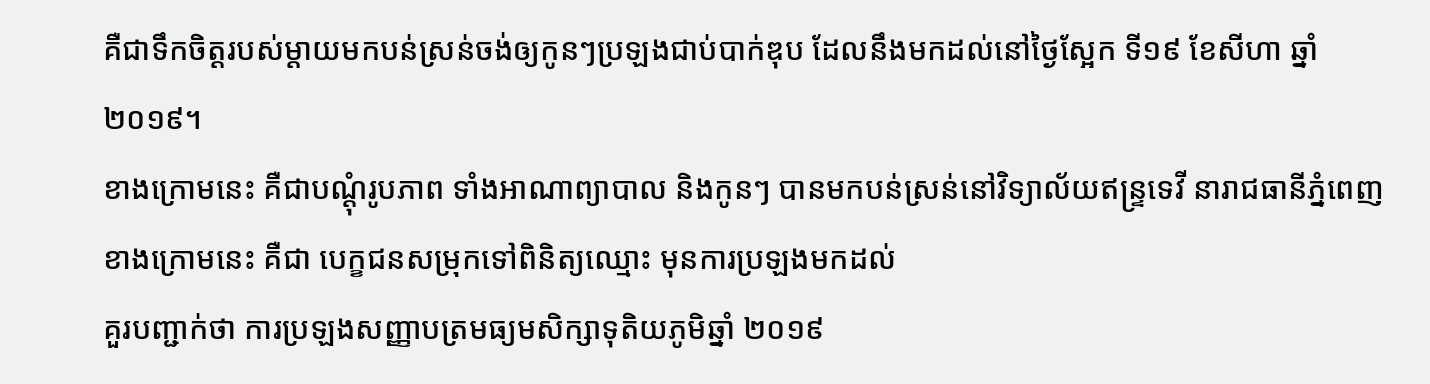គឺជាទឹកចិត្តរបស់ម្ដាយមកបន់ស្រន់ចង់ឲ្យកូនៗប្រឡងជាប់បាក់ឌុប ដែលនឹងមកដល់នៅថ្ងៃស្អែក ទី១៩ ខែសីហា ឆ្នាំ ២០១៩។
ខាងក្រោមនេះ គឺជាបណ្ដុំរូបភាព ទាំងអាណាព្យាបាល និងកូនៗ បានមកបន់ស្រន់នៅវិទ្យាល័យឥន្ទ្រទេវី នារាជធានីភ្នំពេញ
ខាងក្រោមនេះ គឺជា បេក្ខជនសម្រុកទៅពិនិត្យឈ្មោះ មុនការប្រឡងមកដល់
គួរបញ្ជាក់ថា ការប្រឡងសញ្ញាបត្រមធ្យមសិក្សាទុតិយភូមិឆ្នាំ ២០១៩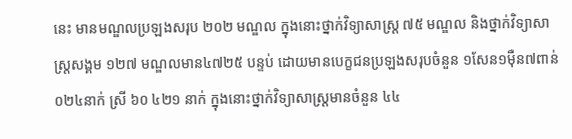នេះ មានមណ្ឌលប្រឡងសរុប ២០២ មណ្ឌល ក្នុងនោះថ្នាក់វិទ្យាសាស្ត្រ ៧៥ មណ្ឌល និងថ្នាក់វិទ្យាសាស្ត្រសង្គម ១២៧ មណ្ឌលមាន៤៧២៥ បន្ទប់ ដោយមានបេក្ខជនប្រឡងសរុបចំនួន ១សែន១ម៉ឺន៧ពាន់ ០២៤នាក់ ស្រី ៦០ ៤២១ នាក់ ក្នុងនោះថ្នាក់វិទ្យាសាស្ត្រមានចំនួន ៤៤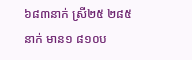៦៨៣នាក់ ស្រី២៥ ២៨៥នាក់ មាន១ ៨១០ប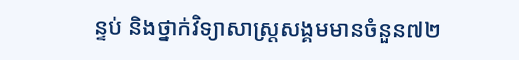ន្ទប់ និងថ្នាក់វិទ្យាសាស្ត្រសង្គមមានចំនួន៧២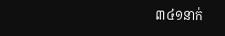៣៤១នាក់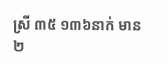ស្រី ៣៥ ១៣៦នាក់ មាន២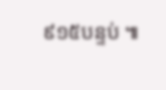៩១៥បន្ទប់ ៕